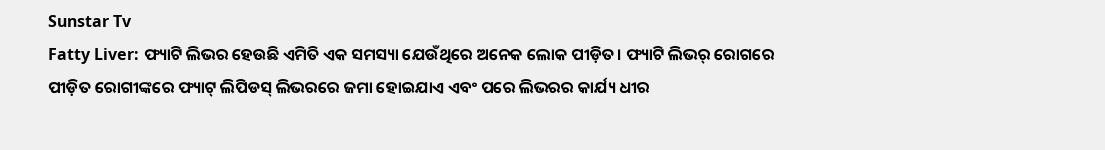Sunstar Tv
Fatty Liver: ଫ୍ୟାଟି ଲିଭର ହେଉଛି ଏମିତି ଏକ ସମସ୍ୟା ଯେଉଁଥିରେ ଅନେକ ଲୋକ ପୀଡ଼ିତ। ଫ୍ୟାଟି ଲିଭର୍ ରୋଗରେ ପୀଡ଼ିତ ରୋଗୀଙ୍କରେ ଫ୍ୟାଟ୍ ଲିପିଡସ୍ ଲିଭରରେ ଜମା ହୋଇଯାଏ ଏବଂ ପରେ ଲିଭରର କାର୍ଯ୍ୟ ଧୀର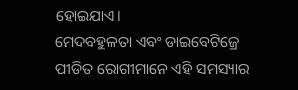ହୋଇଯାଏ।
ମେଦବହୁଳତା ଏବଂ ଡାଇବେଟିଜ୍ରେ ପୀଡିତ ରୋଗୀମାନେ ଏହି ସମସ୍ୟାର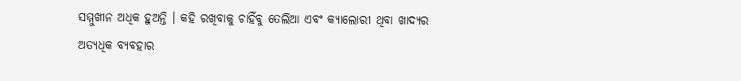ସମ୍ମୁଖୀନ ଅଧିକ ହୁଅନ୍ତି । କହି ରଖିବାକୁ ଚାହିଁବୁ ତେଲିଆ ଏବଂ କ୍ୟାଲୋରୀ ଥିବା ଖାଦ୍ୟର ଅତ୍ୟଧିକ ବ୍ୟବହାର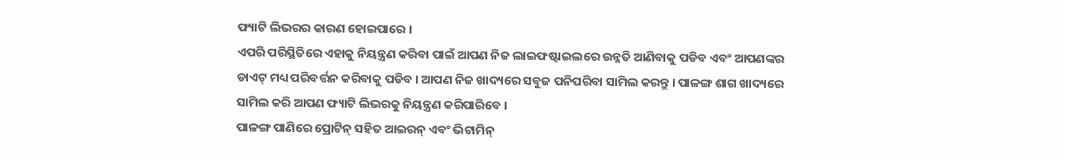ଫ୍ୟାଟି ଲିଭରର କାରଣ ହୋଇପାରେ ।
ଏପରି ପରିସ୍ଥିତିରେ ଏହାକୁ ନିୟନ୍ତ୍ରଣ କରିବା ପାଇଁ ଆପଣ ନିଜ ଲାଇଫଷ୍ଟାଇଲରେ ଉନ୍ନତି ଆଣିବାକୁ ପଡିବ ଏବଂ ଆପଣଙ୍କର ଡାଏଟ୍ ମଧ୍ୟ ପରିବର୍ତ୍ତନ କରିବାକୁ ପଡିବ । ଆପଣ ନିଜ ଖାଦ୍ୟରେ ସବୁଜ ପନିପରିବା ସାମିଲ କରନ୍ତୁ । ପାଳଙ୍ଗ ଶାଗ ଖାଦ୍ୟରେ ସାମିଲ କରି ଆପଣ ଫ୍ୟାଟି ଲିଭରକୁ ନିୟନ୍ତ୍ରଣ କରିପାରିବେ ।
ପାଳଙ୍ଗ ପାଣିରେ ପ୍ରୋଟିନ୍ ସହିତ ଆଇରନ୍ ଏବଂ ଭିଟାମିନ୍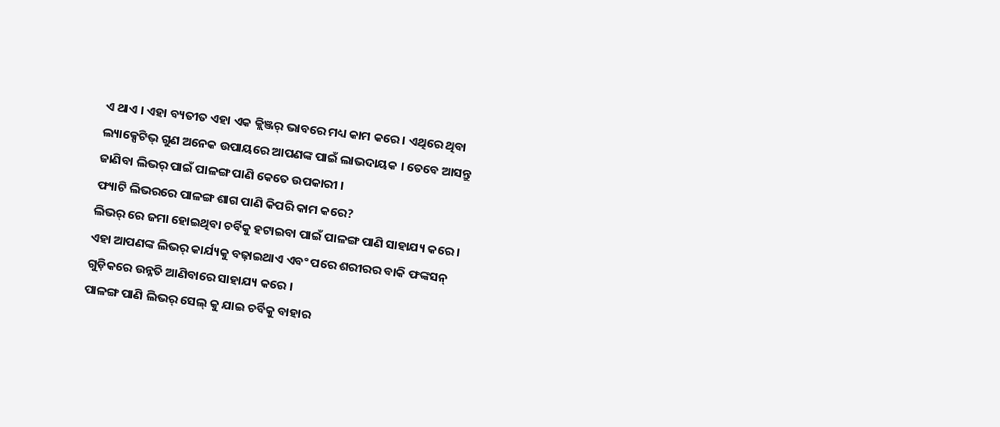ଏ ଥାଏ । ଏହା ବ୍ୟତୀତ ଏହା ଏକ କ୍ଲିଞ୍ଜର୍ ଭାବରେ ମଧ୍ୟ କାମ କରେ । ଏଥିରେ ଥିବା ଲ୍ୟାକ୍ସେଟିଭ୍ ଗୁଣ ଅନେକ ଉପାୟରେ ଆପଣଙ୍କ ପାଇଁ ଲାଭଦାୟକ । ତେବେ ଆସନ୍ତୁ ଜାଣିବା ଲିଭର୍ ପାଇଁ ପାଳଙ୍ଗ ପାଣି କେତେ ଉପକାରୀ ।
ଫ୍ୟାଟି ଲିଭରରେ ପାଳଙ୍ଗ ଶାଗ ପାଣି କିପରି କାମ କରେ?
ଲିଭର୍ ରେ ଜମା ହୋଇଥିବା ଚର୍ବିକୁ ହଟାଇବା ପାଇଁ ପାଳଙ୍ଗ ପାଣି ସାହାଯ୍ୟ କରେ । ଏହା ଆପଣଙ୍କ ଲିଭର୍ କାର୍ଯ୍ୟକୁ ବଢ଼ାଇଥାଏ ଏବଂ ପରେ ଶରୀରର ବାକି ଫଙ୍କସନ୍ ଗୁଡ଼ିକରେ ଉନ୍ନତି ଆଣିବାରେ ସାହାଯ୍ୟ କରେ ।
ପାଳଙ୍ଗ ପାଣି ଲିଭର୍ ସେଲ୍ କୁ ଯାଇ ଚର୍ବିକୁ ବାହାର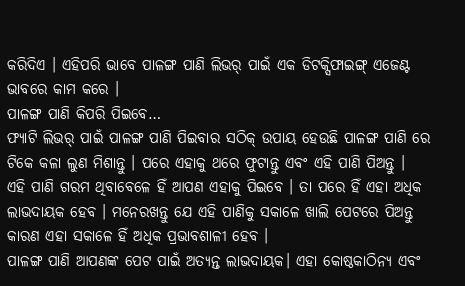କରିଦିଏ । ଏହିପରି ଭାବେ ପାଳଙ୍ଗ ପାଣି ଲିଭର୍ ପାଇଁ ଏକ ଡିଟକ୍ସିଫାଇଙ୍ଗ୍ ଏଜେଣ୍ଟ ଭାବରେ କାମ କରେ ।
ପାଳଙ୍ଗ ପାଣି କିପରି ପିଇବେ…
ଫ୍ୟାଟି ଲିଭର୍ ପାଇଁ ପାଳଙ୍ଗ ପାଣି ପିଇବାର ସଠିକ୍ ଉପାୟ ହେଉଛି ପାଳଙ୍ଗ ପାଣି ରେ ଟିକେ କଳା ଲୁଣ ମିଶାନ୍ତୁ । ପରେ ଏହାକୁ ଥରେ ଫୁଟାନ୍ତୁ ଏବଂ ଏହି ପାଣି ପିଅନ୍ତୁ ।
ଏହି ପାଣି ଗରମ ଥିବାବେଳେ ହିଁ ଆପଣ ଏହାକୁ ପିଇବେ । ତା ପରେ ହିଁ ଏହା ଅଧିକ ଲାଭଦାୟକ ହେବ । ମନେରଖନ୍ତୁ ଯେ ଏହି ପାଣିକୁ ସକାଳେ ଖାଲି ପେଟରେ ପିଅନ୍ତୁ କାରଣ ଏହା ସକାଳେ ହିଁ ଅଧିକ ପ୍ରଭାବଶାଳୀ ହେବ ।
ପାଳଙ୍ଗ ପାଣି ଆପଣଙ୍କ ପେଟ ପାଇଁ ଅତ୍ୟନ୍ତ ଲାଭଦାୟକ। ଏହା କୋଷ୍ଠକାଠିନ୍ୟ ଏବଂ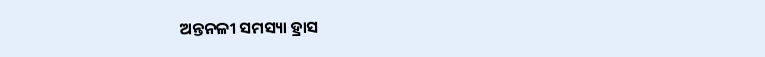ଅନ୍ତନଳୀ ସମସ୍ୟା ହ୍ରାସ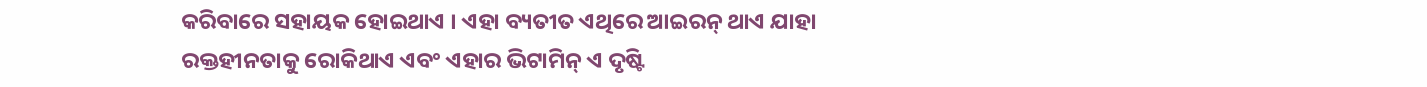କରିବାରେ ସହାୟକ ହୋଇଥାଏ । ଏହା ବ୍ୟତୀତ ଏଥିରେ ଆଇରନ୍ ଥାଏ ଯାହା ରକ୍ତହୀନତାକୁ ରୋକିଥାଏ ଏବଂ ଏହାର ଭିଟାମିନ୍ ଏ ଦୃଷ୍ଟି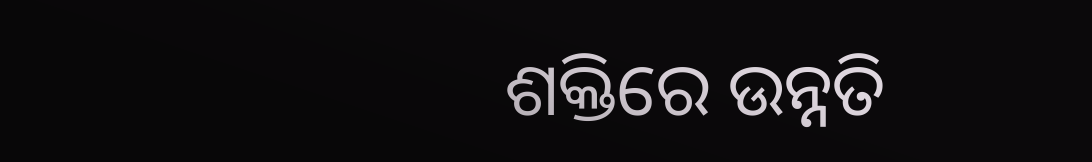ଶକ୍ତିରେ ଉନ୍ନତି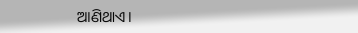ଆଣିଥାଏ।